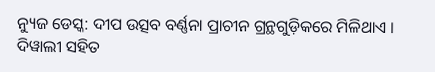ନ୍ୟୁଜ ଡେସ୍କ: ଦୀପ ଉତ୍ସବ ବର୍ଣ୍ଣନା ପ୍ରାଚୀନ ଗ୍ରନ୍ଥଗୁଡ଼ିକରେ ମିଳିଥାଏ । ଦିୱାଲୀ ସହିତ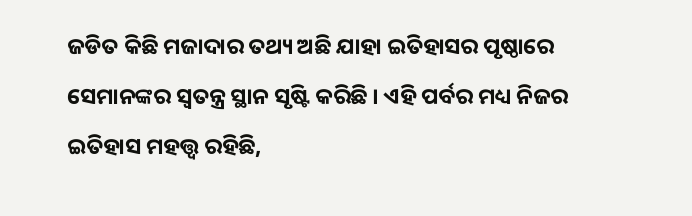ଜଡିତ କିଛି ମଜାଦାର ତଥ୍ୟ ଅଛି ଯାହା ଇତିହାସର ପୃଷ୍ଠାରେ ସେମାନଙ୍କର ସ୍ୱତନ୍ତ୍ର ସ୍ଥାନ ସୃଷ୍ଟି କରିଛି । ଏହି ପର୍ବର ମଧ୍ୟ ନିଜର ଇତିହାସ ମହତ୍ତ୍ୱ ରହିଛି,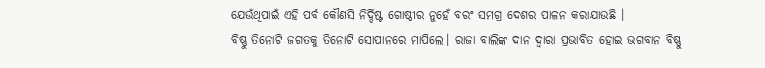ଯେଉଁଥିପାଇଁ ଏହି ପର୍ବ କୌଣସି ନିର୍ଦ୍ଦିଷ୍ଟ ଗୋଷ୍ଠୀର ନୁହେଁ ବରଂ ସମଗ୍ର ଦେଶର ପାଳନ କରାଯାଉଛି ।
ବିଷ୍ଣୁ ତିନୋଟି ଜଗତକୁ ତିନୋଟି ସୋପାନରେ ମାପିଲେ। ରାଜା ବାଲିଙ୍କ ଦାନ ଦ୍ୱାରା ପ୍ରଭାବିତ ହୋଇ ଭଗବାନ ବିଷ୍ଣୁ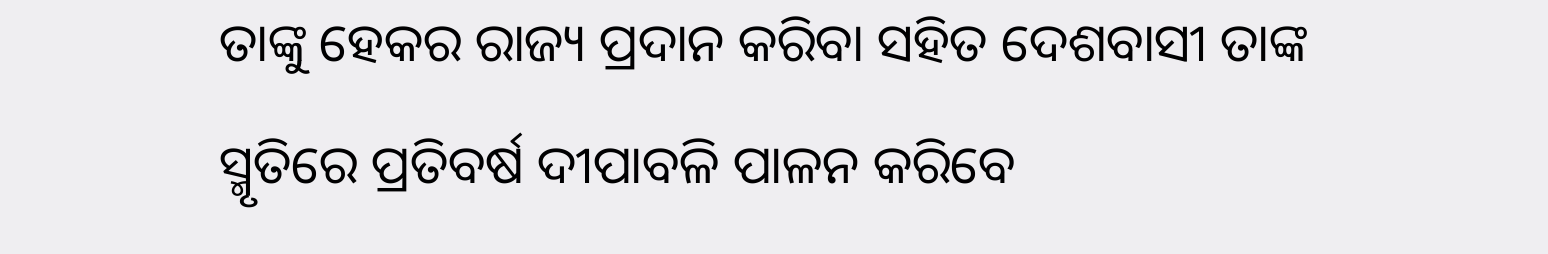ତାଙ୍କୁ ହେକର ରାଜ୍ୟ ପ୍ରଦାନ କରିବା ସହିତ ଦେଶବାସୀ ତାଙ୍କ ସ୍ମୃତିରେ ପ୍ରତିବର୍ଷ ଦୀପାବଳି ପାଳନ କରିବେ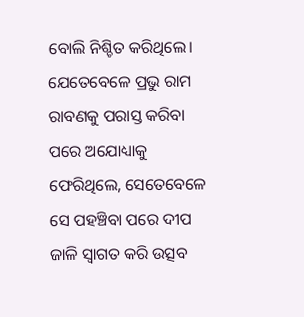ବୋଲି ନିଶ୍ଚିତ କରିଥିଲେ। ଯେତେବେଳେ ପ୍ରଭୁ ରାମ ରାବଣକୁ ପରାସ୍ତ କରିବା ପରେ ଅଯୋଧ୍ୟାକୁ ଫେରିଥିଲେ, ସେତେବେଳେ ସେ ପହଞ୍ଚିବା ପରେ ଦୀପ ଜାଳି ସ୍ୱାଗତ କରି ଉତ୍ସବ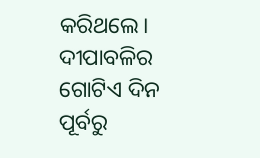କରିଥଲେ।
ଦୀପାବଳିର ଗୋଟିଏ ଦିନ ପୂର୍ବରୁ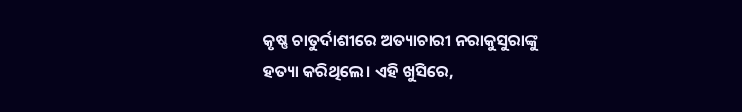କୃଷ୍ଣ ଚାତୁର୍ଦାଶୀରେ ଅତ୍ୟାଚାରୀ ନରାକୁସୁରାଙ୍କୁ ହତ୍ୟା କରିଥିଲେ। ଏହି ଖୁସିରେ,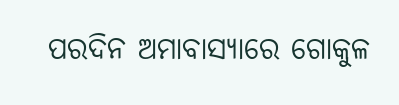ପରଦିନ ଅମାବାସ୍ୟାରେ ଗୋକୁଳ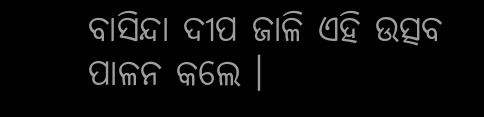ବାସିନ୍ଦା ଦୀପ ଜାଳି ଏହି ଉତ୍ସବ ପାଳନ କଲେ ।